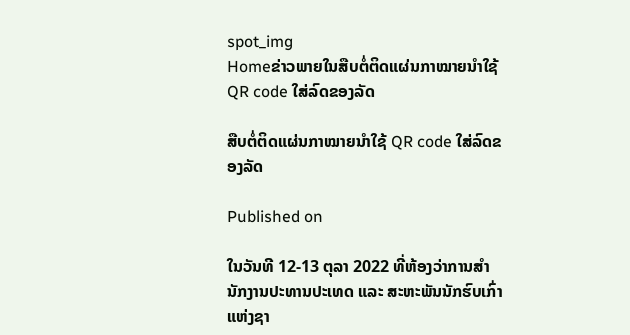spot_img
Homeຂ່າວພາຍໃນສືບຕໍ່ຕິດແຜ່ນກາໝາຍນຳໃຊ້ QR code ໃສ່ລົດຂອງລັດ

ສືບຕໍ່ຕິດແຜ່ນກາໝາຍນຳໃຊ້ QR code ໃສ່ລົດຂອງລັດ

Published on

ໃນວັນທີ 12-13 ຕຸລາ 2022 ທີ່ຫ້ອງວ່າການສຳນັກງານປະທານປະເທດ ແລະ ສະຫະພັນນັກຮົບເກົ່າແຫ່ງຊາ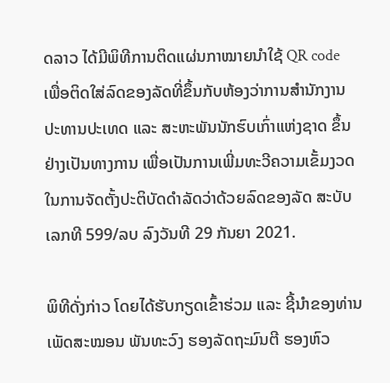ດລາວ ໄດ້ມີພິທີການຕິດແຜ່ນກາໝາຍນໍາໃຊ້ QR code ເພື່ອຕິດໃສ່ລົດຂອງລັດທີ່ຂຶ້ນກັບຫ້ອງວ່າການສຳນັກງານປະທານປະເທດ ແລະ ສະຫະພັນນັກຮົບເກົ່າແຫ່ງຊາດ ຂຶ້ນຢ່າງເປັນທາງການ ເພື່ອເປັນການເພີ່ມທະວີຄວາມເຂັ້ມງວດໃນການຈັດຕັ້ງປະຕິບັດດຳລັດວ່າດ້ວຍລົດຂອງລັດ ສະບັບເລກທີ 599/ລບ ລົງວັນທີ 29 ກັນຍາ 2021.

ພິທີດັ່ງກ່າວ ໂດຍໄດ້ຮັບກຽດເຂົ້າຮ່ວມ ແລະ ຊີ້ນໍາຂອງທ່ານ ເພັດສະໝອນ ພັນທະວົງ ຮອງລັດຖະມົນຕີ ຮອງຫົວ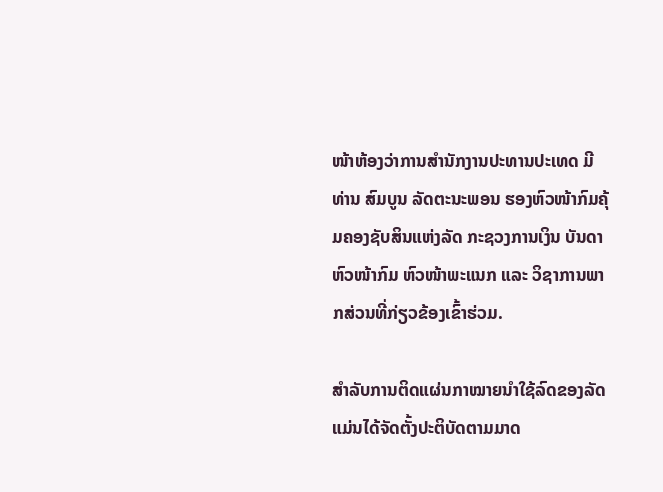ໜ້າຫ້ອງວ່າການສໍານັກງານປະທານປະເທດ ມີທ່ານ ສົມບູນ ລັດຕະນະພອນ ຮອງຫົວໜ້າກົມຄຸ້ມຄອງຊັບສິນແຫ່ງລັດ ກະຊວງການເງິນ ບັນດາຫົວໜ້າກົມ ຫົວໜ້າພະແນກ ແລະ ວິຊາການພາກສ່ວນທີ່ກ່ຽວຂ້ອງເຂົ້າຮ່ວມ.

ສຳລັບການຕິດແຜ່ນກາໝາຍນໍາໃຊ້ລົດຂອງລັດ ແມ່ນໄດ້ຈັດຕັ້ງປະຕິບັດຕາມມາດ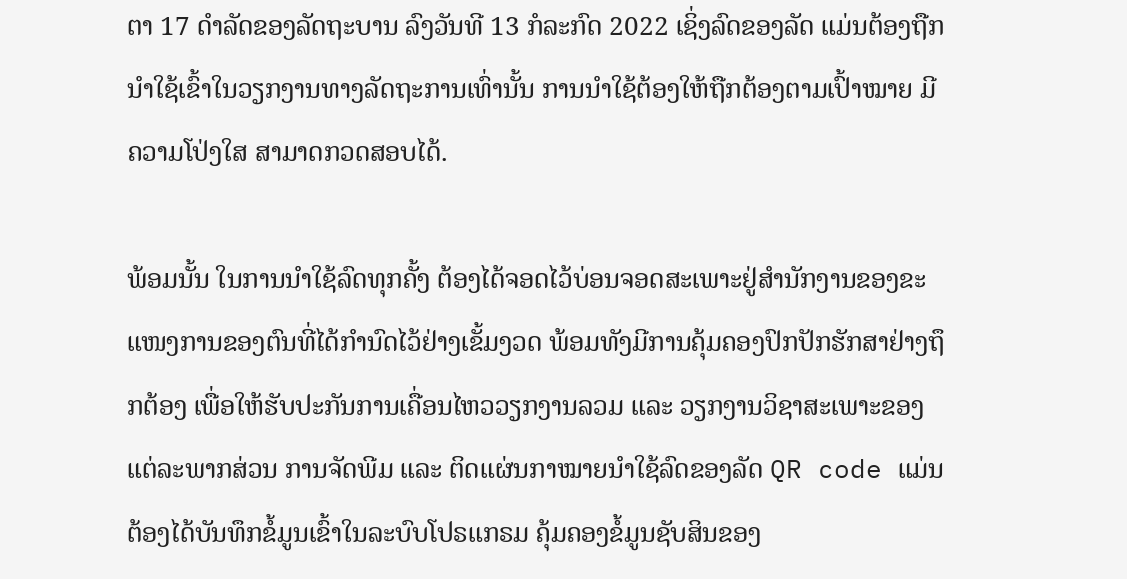ຕາ 17 ດໍາລັດຂອງລັດຖະບານ ລົງວັນທີ 13 ກໍລະກົດ 2022 ເຊິ່ງລົດຂອງລັດ ແມ່ນຕ້ອງຖືກນໍາໃຊ້ເຂົ້າໃນວຽກງານທາງລັດຖະການເທົ່ານັ້ນ ການນໍາໃຊ້ຕ້ອງໃຫ້ຖືກຕ້ອງຕາມເປົ້າໝາຍ ມີຄວາມໂປ່ງໃສ ສາມາດກວດສອບໄດ້.

ພ້ອມນັ້ນ ໃນການນໍາໃຊ້ລົດທຸກຄັ້ງ ຕ້ອງໄດ້ຈອດໄວ້ບ່ອນຈອດສະເພາະຢູ່ສໍານັກງານຂອງຂະແໜງການຂອງຕົນທີ່ໄດ້ກໍານົດໄວ້ຢ່າງເຂັ້ມງວດ ພ້ອມທັງມີການຄຸ້ມຄອງປົກປັກຮັກສາຢ່າງຖຶກຕ້ອງ ເພື່ອໃຫ້ຮັບປະກັນການເຄື່ອນໄຫວວຽກງານລວມ ແລະ ວຽກງານວິຊາສະເພາະຂອງແຕ່ລະພາກສ່ວນ ການຈັດພີມ ແລະ ຕິດແຜ່ນກາໝາຍນໍາໃຊ້ລົດຂອງລັດ QR code ແມ່ນຕ້ອງໄດ້ບັນທຶກຂໍ້ມູນເຂົ້າໃນລະບົບໂປຣແກຣມ ຄຸ້ມຄອງຂໍ້ມູນຊັບສິນຂອງ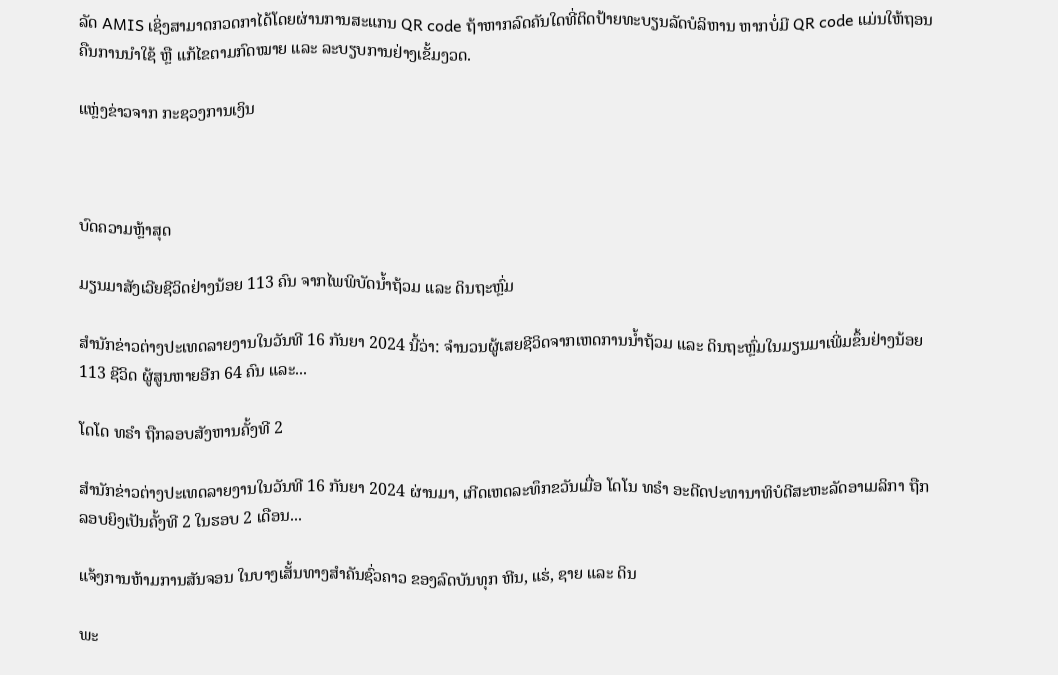ລັດ AMIS ເຊິ່ງສາມາດກວດກາໄດ້ໂດຍຜ່ານການສະແກນ QR code ຖ້າຫາກລົດຄັນໃດທີ່ຕິດປ້າຍທະບຽນລັດບໍລິຫານ ຫາກບໍ່ມີ QR code ແມ່ນໃຫ້ຖອນຄືນການນໍາໃຊ້ ຫຼື ແກ້ໄຂຕາມກົດໝາຍ ແລະ ລະບຽບການຢ່າງເຂັ້ມງວດ.

ແຫຼ່ງຂ່າວຈາກ ກະຊວງການເງິນ



ບົດຄວາມຫຼ້າສຸດ

ມຽນມາສັງເວີຍຊີວິດຢ່າງນ້ອຍ 113 ຄົນ ຈາກໄພພິບັດນ້ຳຖ້ວມ ແລະ ດິນຖະຫຼົ່ມ

ສຳນັກຂ່າວຕ່າງປະເທດລາຍງານໃນວັນທີ 16 ກັນຍາ 2024 ນີ້ວ່າ: ຈຳນວນຜູ້ເສຍຊີວິດຈາກເຫດການນ້ຳຖ້ວມ ແລະ ດິນຖະຫຼົ່ມໃນມຽນມາເພີ່ມຂຶ້ນຢ່າງນ້ອຍ 113 ຊີວິດ ຜູ້ສູນຫາຍອີກ 64 ຄົນ ແລະ...

ໂດໂດ ທຣຳ ຖືກລອບສັງຫານຄັ້ງທີ 2

ສຳນັກຂ່າວຕ່າງປະເທດລາຍງານໃນວັນທີ 16 ກັນຍາ 2024 ຜ່ານມາ, ເກີດເຫດລະທຶກຂວັນເມື່ອ ໂດໂນ ທຣຳ ອະດີດປະທານາທິບໍດີສະຫະລັດອາເມລິກາ ຖືກລອບຍິງເປັນຄັ້ງທີ 2 ໃນຮອບ 2 ເດືອນ...

ແຈ້ງການຫ້າມການສັນຈອນ ໃນບາງເສັ້ນທາງສໍາຄັນຊົ່ວຄາວ ຂອງລົດບັນທຸກ ຫີນ, ແຮ່, ຊາຍ ແລະ ດິນ

ພະ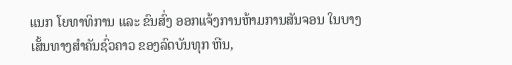ແນກ ໂຍທາທິການ ແລະ ຂົນສົ່ງ ອອກແຈ້ງການຫ້າມການສັນຈອນ ໃນບາງເສັ້ນທາງສໍາຄັນຊົ່ວຄາວ ຂອງລົດບັນທຸກ ຫີນ,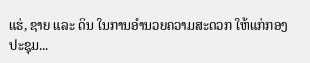ແຮ່, ຊາຍ ແລະ ດິນ ໃນການອໍານວຍຄວາມສະດວກ ໃຫ້ແກ່ກອງປະຊຸມ...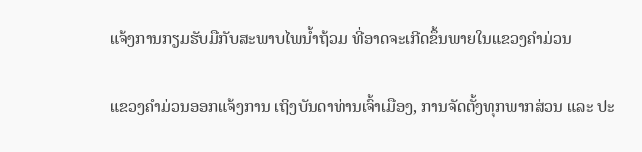ແຈ້ງການກຽມຮັບມືກັບສະພາບໄພນໍ້າຖ້ວມ ທີ່ອາດຈະເກີດຂຶ້ນພາຍໃນແຂວງຄໍາມ່ວນ

ແຂວງຄຳມ່ວນອອກແຈ້ງການ ເຖິງບັນດາທ່ານເຈົ້າເມືອງ, ການຈັດຕັ້ງທຸກພາກສ່ວນ ແລະ ປະ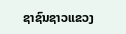ຊາຊົນຊາວແຂວງ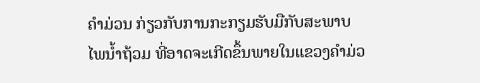ຄໍາມ່ວນ ກ່ຽວກັບການກະກຽມຮັບມືກັບສະພາບໄພນໍ້າຖ້ວມ ທີ່ອາດຈະເກີດຂຶ້ນພາຍໃນແຂວງຄໍາມ່ວ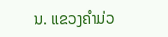ນ. ແຂວງຄໍາມ່ວ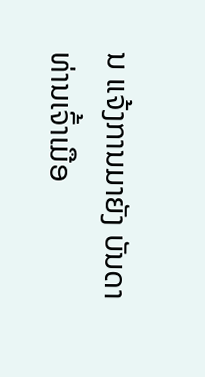ນ ແຈ້ງການມາຍັງ ບັນດາທ່ານເຈົ້າເມືອ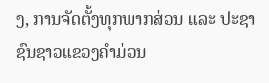ງ, ການຈັດຕັ້ງທຸກພາກສ່ວນ ແລະ ປະຊາຊົນຊາວແຂວງຄໍາມ່ວນ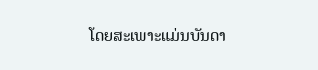ໂດຍສະເພາະແມ່ນບັນດາ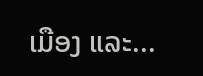ເມືອງ ແລະ...